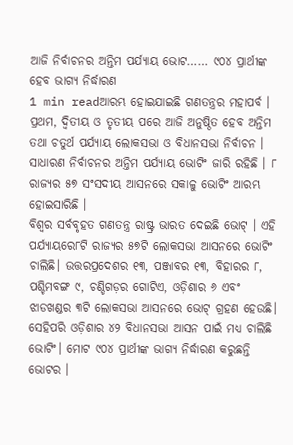ଆଜି ନିର୍ବାଚନର ଅନ୍ତିମ ପର୍ଯ୍ୟାୟ ଭୋଟ…… ୯୦୪ ପ୍ରାର୍ଥୀଙ୍କ ହେବ ଭାଗ୍ୟ ନିର୍ଦ୍ଧାରଣ
1 min readଆରମ୍ଭ ହୋଇଯାଇଛି ଗଣତନ୍ତ୍ରର ମହାପର୍ବ । ପ୍ରଥମ, ଦ୍ବିତୀୟ ଓ ତୃତୀୟ ପରେ ଆଜି ଅନୁଷ୍ଠିତ ହେବ ଅନ୍ତିମ ତଥା ଚତୁର୍ଥ ପର୍ଯ୍ୟାୟ ଲୋକସଭା ଓ ବିଧାନସଭା ନିର୍ବାଚନ । ସାଧାରଣ ନିର୍ବାଚନର ଅନ୍ତିମ ପର୍ଯ୍ୟାୟ ଭୋଟିଂ ଜାରି ରହିଛି । ୮ ରାଜ୍ୟର ୫୭ ସଂସଦୀୟ ଆସନରେ ସକାଳୁ ଭୋଟିଂ ଆରମ୍ଭ ହୋଇସାରିଛି ।
ବିଶ୍ବର ସର୍ବବୃହତ ଗଣତନ୍ତ୍ର ରାଷ୍ଟ୍ର ଭାରତ ଦେଇଛି ଭୋଟ୍ । ଏହି ପର୍ଯ୍ୟାୟରେ୮ଟି ରାଜ୍ୟର ୫୭ଟି ଲୋକସଭା ଆସନରେ ଭୋଟିଂ ଚାଲିଛି। ଉତ୍ତରପ୍ରଦେଶର ୧୩, ପଞ୍ଜାବର ୧୩, ବିହାରର ୮, ପଶ୍ଚିମବଙ୍ଗ ୯, ଚଣ୍ଡିଗଡ଼ର ଗୋଟିଏ, ଓଡ଼ିଶାର ୬ ଏବଂ ଝାଡଖଣ୍ଡର ୩ଟି ଲୋକସଭା ଆସନରେ ଭୋଟ୍ ଗ୍ରହଣ ହେଉଛି। ସେହିପରି ଓଡ଼ିଶାର ୪୨ ବିଧାନସଭା ଆସନ ପାଇଁ ମଧ୍ୟ ଚାଲିଛି ଭୋଟିଂ। ମୋଟ ୯୦୪ ପ୍ରାର୍ଥୀଙ୍କ ଭାଗ୍ୟ ନିର୍ଦ୍ଧାରଣ କରୁଛନ୍ତି ଭୋଟର ।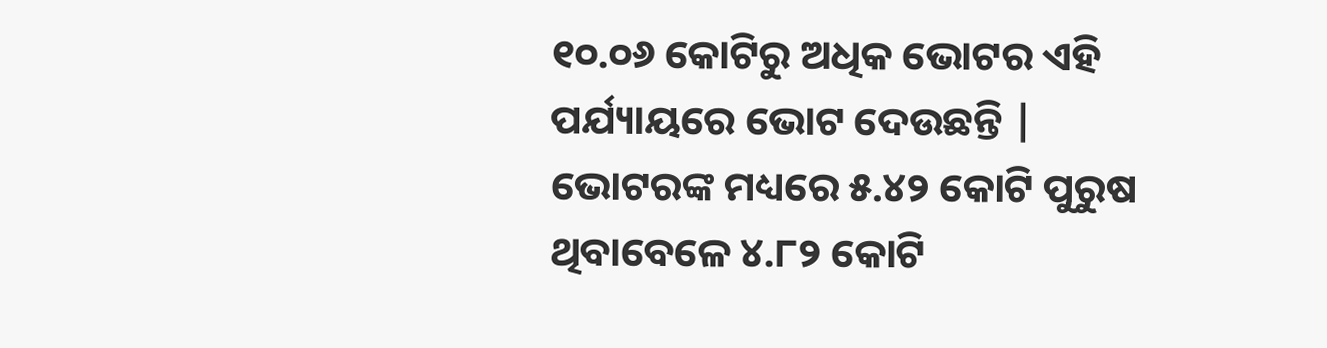୧୦.୦୬ କୋଟିରୁ ଅଧିକ ଭୋଟର ଏହି ପର୍ଯ୍ୟାୟରେ ଭୋଟ ଦେଉଛନ୍ତି | ଭୋଟରଙ୍କ ମଧ୍ୟରେ ୫.୪୨ କୋଟି ପୁରୁଷ ଥିବାବେଳେ ୪.୮୨ କୋଟି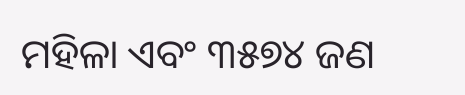ମହିଳା ଏବଂ ୩୫୭୪ ଜଣ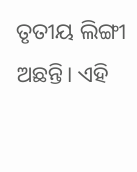ତୃତୀୟ ଲିଙ୍ଗୀ ଅଛନ୍ତି। ଏହି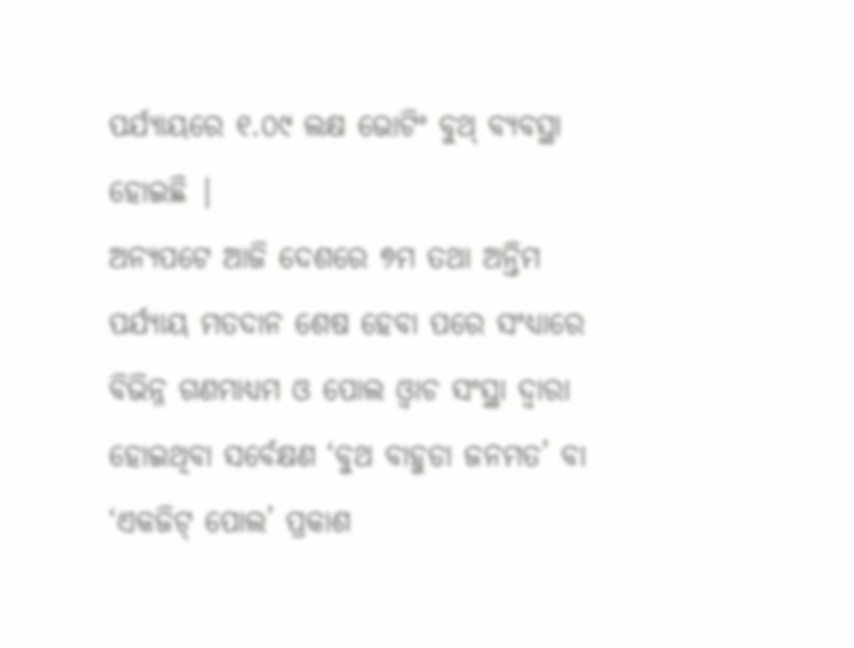ପର୍ଯ୍ୟାୟରେ ୧.୦୯ ଲକ୍ଷ ଭୋଟିଂ ବୁଥ୍ ବ୍ୟବସ୍ଥା ହୋଇଛି |
ଅନ୍ୟପଟେ ଆଜି ଦେଶରେ ୭ମ ତଥା ଅନ୍ତିମ ପର୍ଯ୍ୟାୟ ମତଦାନ ଶେଷ ହେବା ପରେ ସଂଧ୍ୟାରେ ବିଭିନ୍ନ ଗଣମାଧ୍ୟମ ଓ ପୋଲ ଓ୍ବାଚ ସଂସ୍ଥା ଦ୍ବାରା ହୋଇଥିବା ସର୍ବେକ୍ଷଣ ‘ବୁଥ ବାହୁଡା ଜନମତ’ ବା ‘ଏକଜିଟ୍ ପୋଲ’ ପ୍ରକାଶ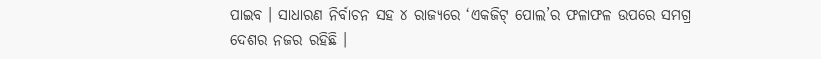ପାଇବ । ସାଧାରଣ ନିର୍ବାଚନ ସହ ୪ ରାଜ୍ୟରେ ‘ଏକଜିଟ୍ ପୋଲ’ର ଫଳାଫଳ ଉପରେ ସମଗ୍ର ଦେଶର ନଜର ରହିଛି ।